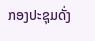ກອງປະຊຸມດັ່ງ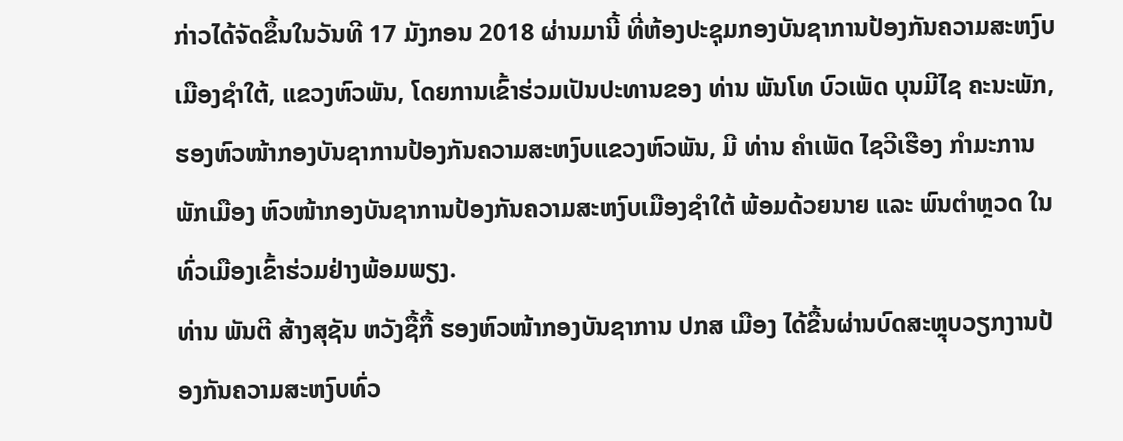ກ່າວໄດ້ຈັດຂຶ້ນໃນວັນທີ 17 ມັງກອນ 2018 ຜ່ານມານີ້ ທີ່ຫ້ອງປະຊຸມກອງບັນຊາການປ້ອງກັນຄວາມສະຫງົບ ເມືອງຊຳໃຕ້, ແຂວງຫົວພັນ, ໂດຍການເຂົ້າຮ່ວມເປັນປະທານຂອງ ທ່ານ ພັນໂທ ບົວເພັດ ບຸນມີໄຊ ຄະນະພັກ, ຮອງຫົວໜ້າກອງບັນຊາການປ້ອງກັນຄວາມສະຫງົບແຂວງຫົວພັນ, ມີ ທ່ານ ຄຳເພັດ ໄຊວີເຮືອງ ກຳມະການພັກເມືອງ ຫົວໜ້າກອງບັນຊາການປ້ອງກັນຄວາມສະຫງົບເມືອງຊຳໃຕ້ ພ້ອມດ້ວຍນາຍ ແລະ ພົນຕຳຫຼວດ ໃນທົ່ວເມືອງເຂົ້າຮ່ວມຢ່າງພ້ອມພຽງ.
ທ່ານ ພັນຕີ ສ້າງສຸຊັນ ຫວັງຊື້ກື້ ຮອງຫົວໜ້າກອງບັນຊາການ ປກສ ເມືອງ ໄດ້ຂື້ນຜ່ານບົດສະຫຼຸບວຽກງານປ້ອງກັນຄວາມສະຫງົບທົ່ວ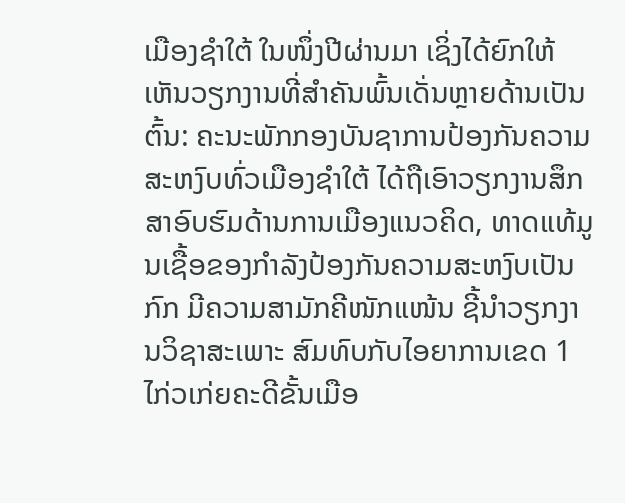ເມືອງຊຳໃຕ້ ໃນໜຶ່ງປີຜ່ານມາ ເຊິ່ງໄດ້ຍົກໃຫ້ເຫັນວຽກງານທີ່ສຳຄັນພົ້ນເດັ່ນຫຼາຍດ້ານເປັນຕົ້ນ: ຄະນະພັກກອງບັນຊາການປ້ອງກັນຄວາມສະຫງົບທົ່ວເມືອງຊຳໃຕ້ ໄດ້ຖືເອົາວຽກງານສຶກສາອົບຮົມດ້ານການເມືອງແນວຄິດ, ທາດແທ້ມູນເຊື້ອຂອງກຳລັງປ້ອງກັນຄວາມສະຫງົບເປັນກົກ ມີຄວາມສາມັກຄີໜັກແໜ້ນ ຊີ້ນຳວຽກງານວິຊາສະເພາະ ສົມທົບກັບໄອຍາການເຂດ 1 ໄກ່ວເກ່ຍຄະດີຂັ້ນເມືອ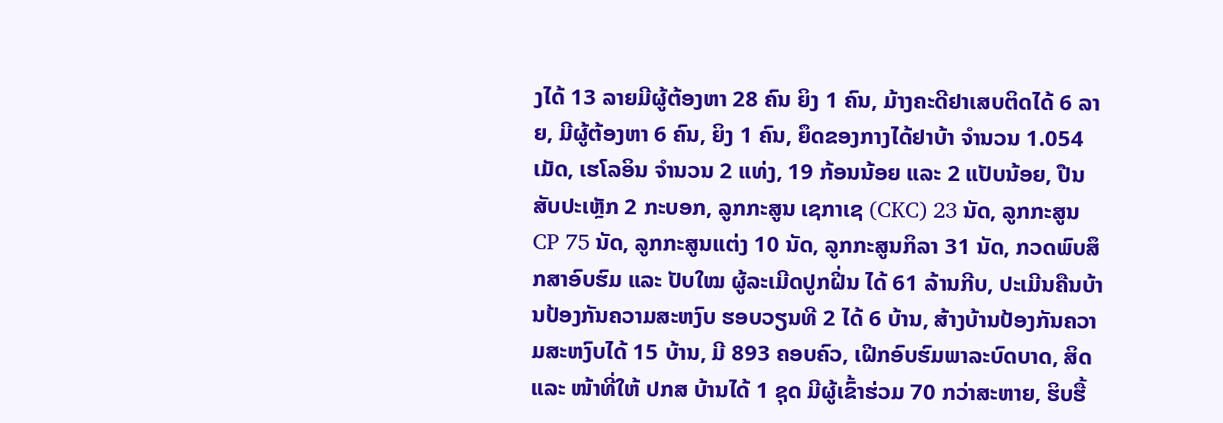ງໄດ້ 13 ລາຍມີຜູ້ຕ້ອງຫາ 28 ຄົນ ຍິງ 1 ຄົນ, ມ້າງຄະດີຢາເສບຕິດໄດ້ 6 ລາຍ, ມີຜູ້ຕ້ອງຫາ 6 ຄົນ, ຍິງ 1 ຄົນ, ຍຶດຂອງກາງໄດ້ຢາບ້າ ຈໍານວນ 1.054 ເມັດ, ເຮໂລອິນ ຈໍານວນ 2 ແທ່ງ, 19 ກ້ອນນ້ອຍ ແລະ 2 ແປັບນ້ອຍ, ປືນສັບປະເຫຼັກ 2 ກະບອກ, ລູກກະສູນ ເຊກາເຊ (CKC) 23 ນັດ, ລູກກະສູນ CP 75 ນັດ, ລູກກະສູນແຕ່ງ 10 ນັດ, ລູກກະສູນກິລາ 31 ນັດ, ກວດພົບສຶກສາອົບຮົມ ແລະ ປັບໃໝ ຜູ້ລະເມີດປູກຝີ່ນ ໄດ້ 61 ລ້ານກີບ, ປະເມີນຄືນບ້ານປ້ອງກັນຄວາມສະຫງົບ ຮອບວຽນທີ 2 ໄດ້ 6 ບ້ານ, ສ້າງບ້ານປ້ອງກັນຄວາມສະຫງົບໄດ້ 15 ບ້ານ, ມີ 893 ຄອບຄົວ, ເຝີກອົບຮົມພາລະບົດບາດ, ສິດ ແລະ ໜ້າທີ່ໃຫ້ ປກສ ບ້ານໄດ້ 1 ຊຸດ ມີຜູ້ເຂົ້າຮ່ວມ 70 ກວ່າສະຫາຍ, ຮິບຮື້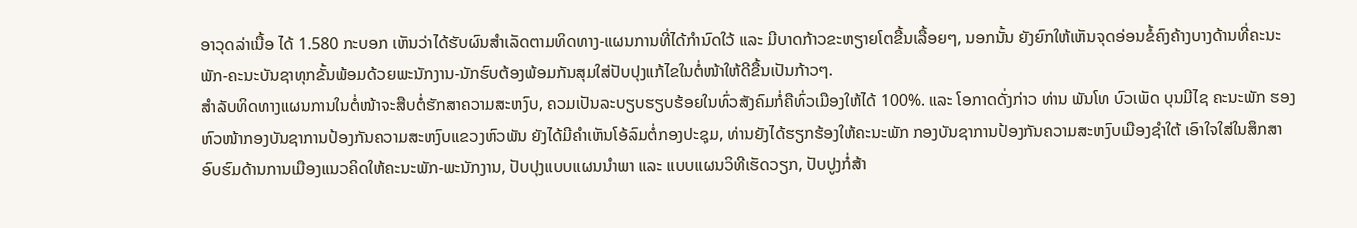ອາວຸດລ່າເນື້ອ ໄດ້ 1.580 ກະບອກ ເຫັນວ່າໄດ້ຮັບຜົນສຳເລັດຕາມທິດທາງ-ແຜນການທີ່ໄດ້ກຳນົດໃວ້ ແລະ ມີບາດກ້າວຂະຫຽາຍໂຕຂື້ນເລື້ອຍໆ, ນອກນັ້ນ ຍັງຍົກໃຫ້ເຫັນຈຸດອ່ອນຂໍ້ຄົງຄ້າງບາງດ້ານທີ່ຄະນະພັກ-ຄະນະບັນຊາທຸກຂັ້ນພ້ອມດ້ວຍພະນັກງານ-ນັກຮົບຕ້ອງພ້ອມກັນສຸມໃສ່ປັບປຸງແກ້ໄຂໃນຕໍ່ໜ້າໃຫ້ດີຂື້ນເປັນກ້າວໆ.
ສໍາລັບທິດທາງແຜນການໃນຕໍ່ໜ້າຈະສືບຕໍ່ຮັກສາຄວາມສະຫງົບ, ຄວມເປັນລະບຽບຮຽບຮ້ອຍໃນທົ່ວສັງຄົມກໍ່ຄືທົ່ວເມືອງໃຫ້ໄດ້ 100%. ແລະ ໂອກາດດັ່ງກ່າວ ທ່ານ ພັນໂທ ບົວເພັດ ບຸນມີໄຊ ຄະນະພັກ ຮອງຫົວໜ້າກອງບັນຊາການປ້ອງກັນຄວາມສະຫງົບແຂວງຫົວພັນ ຍັງໄດ້ມີຄໍາເຫັນໂອ້ລົມຕໍ່ກອງປະຊຸມ, ທ່ານຍັງໄດ້ຮຽກຮ້ອງໃຫ້ຄະນະພັກ ກອງບັນຊາການປ້ອງກັນຄວາມສະຫງົບເມືອງຊຳໃຕ້ ເອົາໃຈໃສ່ໃນສຶກສາອົບຮົມດ້ານການເມືອງແນວຄິດໃຫ້ຄະນະພັກ-ພະນັກງານ, ປັບປຸງແບບແຜນນຳພາ ແລະ ແບບແຜນວິທີເຮັດວຽກ, ປັບປູງກໍ່ສ້າ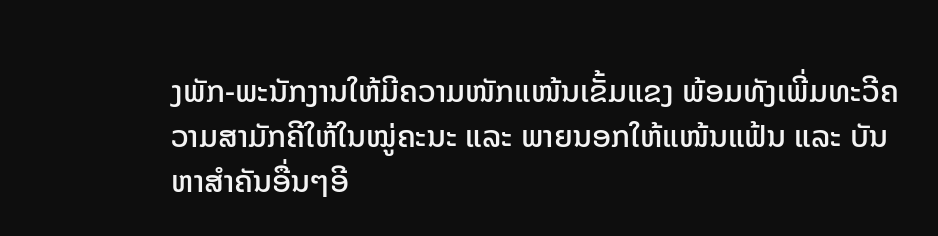ງພັກ-ພະນັກງານໃຫ້ມີຄວາມໜັກແໜ້ນເຂັ້ມແຂງ ພ້ອມທັງເພີ່ມທະວີຄວາມສາມັກຄີໃຫ້ໃນໝູ່ຄະນະ ແລະ ພາຍນອກໃຫ້ແໜ້ນແຟ້ນ ແລະ ບັນຫາສຳຄັນອື່ນໆອີ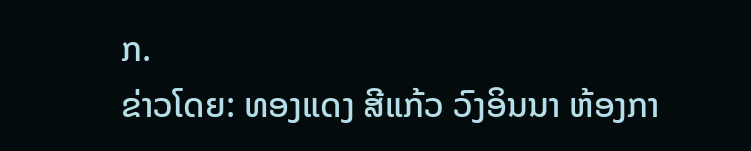ກ.
ຂ່າວໂດຍ: ທອງແດງ ສີແກ້ວ ວົງອິນນາ ຫ້ອງກາ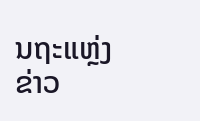ນຖະແຫຼ່ງຂ່າວ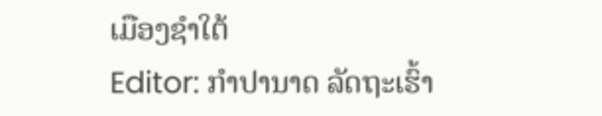ເມືອງຊຳໃຕ້
Editor: ກຳປານາດ ລັດຖະເຮົ້າ